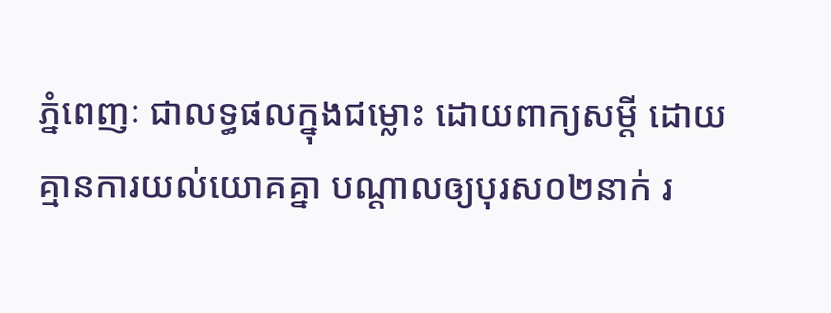ភ្នំពេញៈ ជាលទ្ធផលក្នុងជម្លោះ ដោយពាក្យសម្ដី ដោយគ្មានការយល់យោគគ្នា បណ្ដាលឲ្យបុរស០២នាក់ រ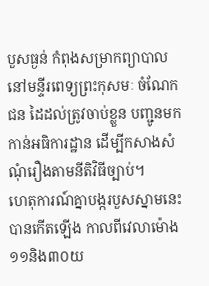បួសធ្ងន់ កំពុងសម្រាកព្យាបាល នៅមន្ទីរពេទ្យព្រះកុសមៈ ចំណែកជន ដៃដល់ត្រូវចាប់ខ្លួន បញ្ជូនមកកាន់អធិការដ្ឋាន ដើម្បីកសាងសំណុំរឿងតាមនីតិវិធីច្បាប់។
ហេតុការណ៍គ្នាបង្ករបួសស្នាមនេះ បានកើតឡើង កាលពីវេលាម៉ោង១១និង៣០យ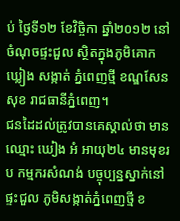ប់ ថ្ងៃទី១២ ខែវិច្ចិកា ឆ្នាំ២០១២ នៅចំណុចផ្ទះជួល ស្ថិតក្នុងភូមិគោកឃ្លៀង សង្កាត់ ភ្នំពេញថ្មី ខណ្ឌសែនសុខ រាជធានីភ្នំពេញ។
ជនដៃដល់ត្រូវបានគេស្គាល់ថា មានឈ្មោះ ឃៀង អំ អាយុ២៤ មានមុខរប កម្មករសំណង់ បច្ចុប្បន្នស្នាក់នៅផ្ទះជួល ភូមិសង្កាត់ភ្នំពេញថ្មី ខ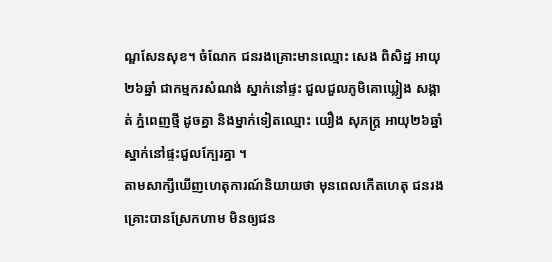ណ្ឌសែនសុខ។ ចំណែក ជនរងគ្រោះមានឈ្មោះ សេង ពិសិដ្ឋ អាយុ ២៦ឆ្នាំ ជាកម្មករសំណង់ ស្នាក់នៅផ្ទះ ជួលជួលភូមិគោឃ្លៀង សង្កាត់ ភ្នំពេញថ្មី ដូចគ្នា និងម្នាក់ទៀតឈ្មោះ យឿង សុភក្ដ្រ អាយុ២៦ឆ្នាំ ស្នាក់នៅផ្ទះជួលក្បែរគ្នា ។
តាមសាក្សីឃើញហេតុការណ៍និយាយថា មុនពេលកើតហេតុ ជនរងគ្រោះបានស្រែកហាម មិនឲ្យជន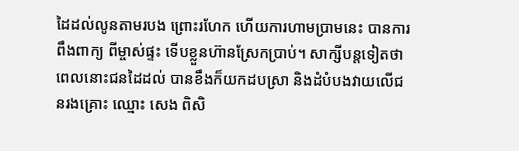ដៃដល់លូនតាមរបង ព្រោះរហែក ហើយការហាមប្រាមនេះ បានការពឹងពាក្យ ពីម្ចាស់ផ្ទះ ទើបខ្លួនហ៊ានស្រែកប្រាប់។ សាក្សីបន្ដទៀតថា ពេលនោះជនដៃដល់ បានខឹងក៏យកដបស្រា និងដំបំបងវាយលើជនរងគ្រោះ ឈ្មោះ សេង ពិសិ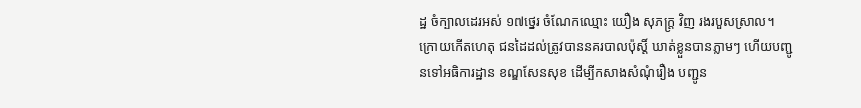ដ្ឋ ចំក្បាលដេរអស់ ១៧ថ្នេរ ចំណែកឈ្មោះ យឿង សុភក្ដ្រ វិញ រងរបួសស្រាល។ ក្រោយកើតហេតុ ជនដៃដល់ត្រូវបាននគរបាលប៉ុស្ដិ៍ ឃាត់ខ្លួនបានភ្លាមៗ ហើយបញ្ជូនទៅអធិការដ្ឋាន ខណ្ឌសែនសុខ ដើម្បីកសាងសំណុំរឿង បញ្ជូន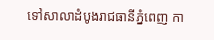ទៅសាលាដំបូងរាជធានីភ្នំពេញ កា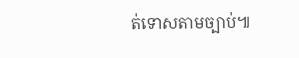ត់ទោសតាមច្បាប់៕